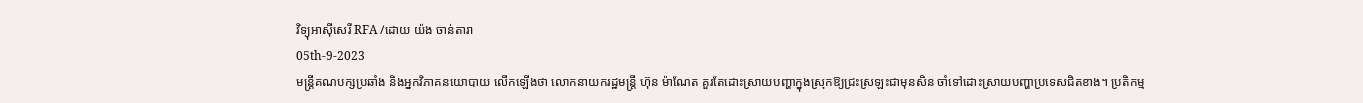វិទ្យុអាស៊ីសេរី RFA /ដោយ យ៉ង ចាន់តារា
05th-9-2023
មន្ត្រីគណបក្សប្រឆាំង និងអ្នកវិភាគនយោបាយ លើកឡើងថា លោកនាយករដ្ឋមន្ត្រី ហ៊ុន ម៉ាណែត គួរតែដោះស្រាយបញ្ហាក្នុងស្រុកឱ្យជ្រះស្រឡះជាមុនសិន ចាំទៅដោះស្រាយបញ្ហាប្រទេសជិតខាង។ ប្រតិកម្ម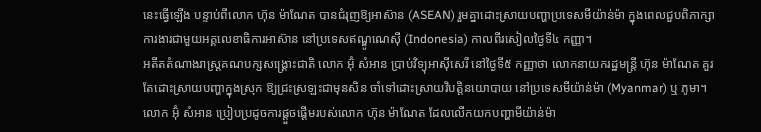នេះធ្វើឡើង បន្ទាប់ពីលោក ហ៊ុន ម៉ាណែត បានជំរុញឱ្យអាស៊ាន (ASEAN) រួមគ្នាដោះស្រាយបញ្ហាប្រទេសមីយ៉ាន់ម៉ា ក្នុងពេលជួបពិភាក្សាការងារជាមួយអគ្គលេខាធិការអាស៊ាន នៅប្រទេសឥណ្ឌូណេស៊ី (Indonesia) កាលពីរសៀលថ្ងៃទី៤ កញ្ញា។
អតីតតំណាងរាស្ត្រគណបក្សសង្គ្រោះជាតិ លោក អ៊ុំ សំអាន ប្រាប់វិទ្យុអាស៊ីសេរី នៅថ្ងៃទី៥ កញ្ញាថា លោកនាយករដ្ឋមន្ត្រី ហ៊ុន ម៉ាណែត គួរតែដោះស្រាយបញ្ហាក្នុងស្រុក ឱ្យជ្រះស្រឡះជាមុនសិន ចាំទៅដោះស្រាយវិបត្តិនយោបាយ នៅប្រទេសមីយ៉ាន់ម៉ា (Myanmar) ឬ ភូមា។ លោក អ៊ុំ សំអាន ប្រៀបប្រដូចការផ្ដួចផ្ដើមរបស់លោក ហ៊ុន ម៉ាណែត ដែលលើកយកបញ្ហាមីយ៉ាន់ម៉ា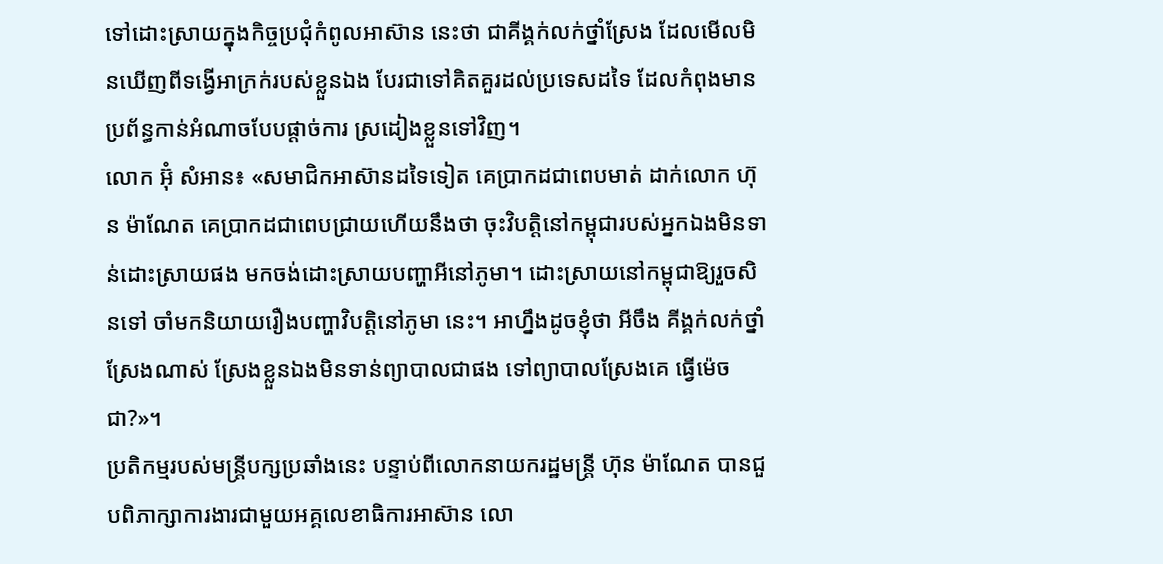ទៅដោះស្រាយក្នុងកិច្ចប្រជុំកំពូលអាស៊ាន នេះថា ជាគីង្គក់លក់ថ្នាំស្រែង ដែលមើលមិនឃើញពីទង្វើអាក្រក់របស់ខ្លួនឯង បែរជាទៅគិតគួរដល់ប្រទេសដទៃ ដែលកំពុងមានប្រព័ន្ធកាន់អំណាចបែបផ្ដាច់ការ ស្រដៀងខ្លួនទៅវិញ។
លោក អ៊ុំ សំអាន៖ «សមាជិកអាស៊ានដទៃទៀត គេប្រាកដជាពេបមាត់ ដាក់លោក ហ៊ុន ម៉ាណែត គេប្រាកដជាពេបជ្រាយហើយនឹងថា ចុះវិបត្តិនៅកម្ពុជារបស់អ្នកឯងមិនទាន់ដោះស្រាយផង មកចង់ដោះស្រាយបញ្ហាអីនៅភូមា។ ដោះស្រាយនៅកម្ពុជាឱ្យរួចសិនទៅ ចាំមកនិយាយរឿងបញ្ហាវិបត្តិនៅភូមា នេះ។ អាហ្នឹងដូចខ្ញុំថា អីចឹង គីង្គក់លក់ថ្នាំស្រែងណាស់ ស្រែងខ្លួនឯងមិនទាន់ព្យាបាលជាផង ទៅព្យាបាលស្រែងគេ ធ្វើម៉េចជា?»។
ប្រតិកម្មរបស់មន្ត្រីបក្សប្រឆាំងនេះ បន្ទាប់ពីលោកនាយករដ្ឋមន្ត្រី ហ៊ុន ម៉ាណែត បានជួបពិភាក្សាការងារជាមួយអគ្គលេខាធិការអាស៊ាន លោ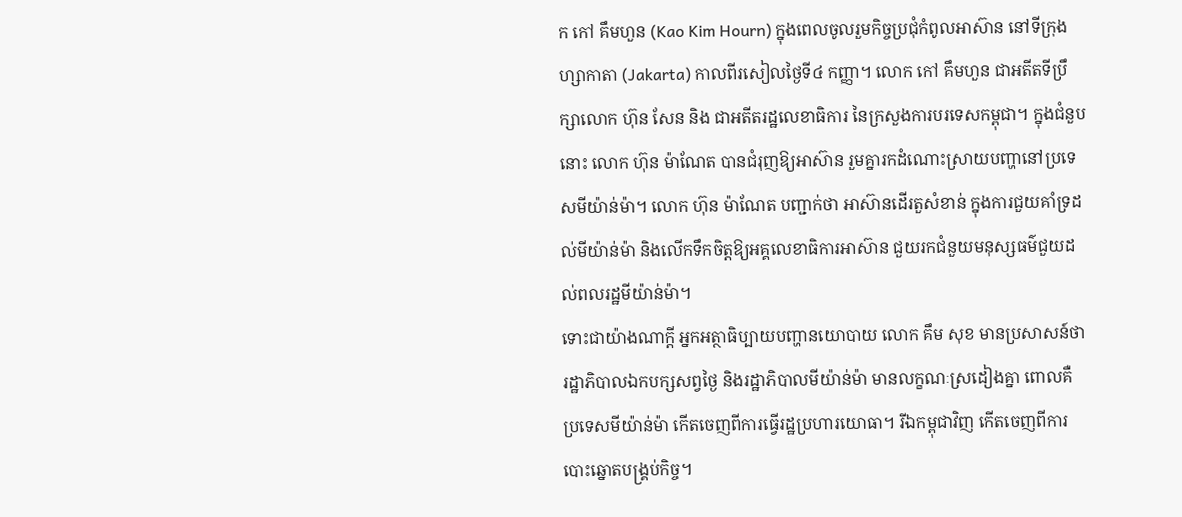ក កៅ គឹមហួន (Kao Kim Hourn) ក្នុងពេលចូលរួមកិច្ចប្រជុំកំពូលអាស៊ាន នៅទីក្រុងហ្សាកាតា (Jakarta) កាលពីរសៀលថ្ងៃទី៤ កញ្ញា។ លោក កៅ គឹមហួន ជាអតីតទីប្រឹក្សាលោក ហ៊ុន សែន និង ជាអតីតរដ្ឋលេខាធិការ នៃក្រសួងការបរទេសកម្ពុជា។ ក្នុងជំនួបនោះ លោក ហ៊ុន ម៉ាណែត បានជំរុញឱ្យអាស៊ាន រួមគ្នារកដំណោះស្រាយបញ្ហានៅប្រទេសមីយ៉ាន់ម៉ា។ លោក ហ៊ុន ម៉ាណែត បញ្ជាក់ថា អាស៊ានដើរតួសំខាន់ ក្នុងការជួយគាំទ្រដល់មីយ៉ាន់ម៉ា និងលើកទឹកចិត្តឱ្យអគ្គលេខាធិការអាស៊ាន ជួយរកជំនួយមនុស្សធម៌ជួយដល់ពលរដ្ឋមីយ៉ាន់ម៉ា។
ទោះជាយ៉ាងណាក្ដី អ្នកអត្ថាធិប្បាយបញ្ហានយោបាយ លោក គឹម សុខ មានប្រសាសន៍ថា រដ្ឋាភិបាលឯកបក្សសព្វថ្ងៃ និងរដ្ឋាភិបាលមីយ៉ាន់ម៉ា មានលក្ខណៈស្រដៀងគ្នា ពោលគឺ ប្រទេសមីយ៉ាន់ម៉ា កើតចេញពីការធ្វើរដ្ឋប្រហារយោធា។ រីឯកម្ពុជាវិញ កើតចេញពីការបោះឆ្នោតបង្គ្រប់កិច្ច។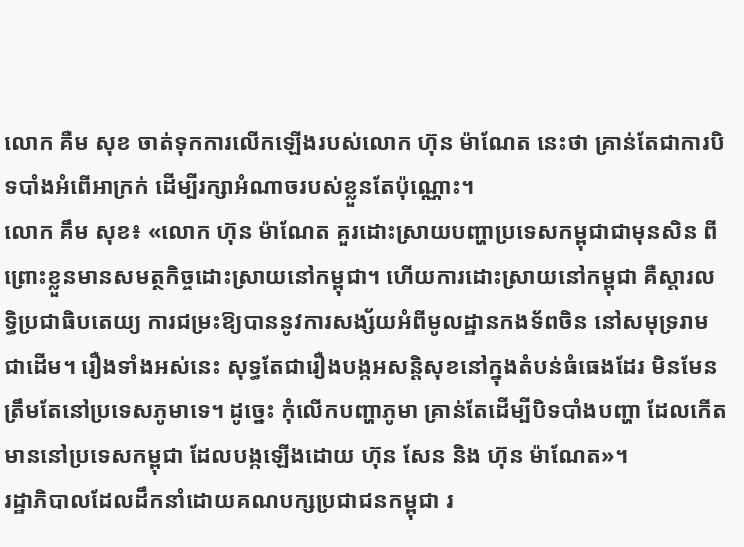លោក គឺម សុខ ចាត់ទុកការលើកឡើងរបស់លោក ហ៊ុន ម៉ាណែត នេះថា គ្រាន់តែជាការបិទបាំងអំពើអាក្រក់ ដើម្បីរក្សាអំណាចរបស់ខ្លួនតែប៉ុណ្ណោះ។
លោក គឹម សុខ៖ «លោក ហ៊ុន ម៉ាណែត គួរដោះស្រាយបញ្ហាប្រទេសកម្ពុជាជាមុនសិន ពីព្រោះខ្លួនមានសមត្ថកិច្ចដោះស្រាយនៅកម្ពុជា។ ហើយការដោះស្រាយនៅកម្ពុជា គឺស្ដារលទ្ធិប្រជាធិបតេយ្យ ការជម្រះឱ្យបាននូវការសង្ស័យអំពីមូលដ្ឋានកងទ័ពចិន នៅសមុទ្ររាម ជាដើម។ រឿងទាំងអស់នេះ សុទ្ធតែជារឿងបង្កអសន្តិសុខនៅក្នុងតំបន់ធំធេងដែរ មិនមែនត្រឹមតែនៅប្រទេសភូមាទេ។ ដូច្នេះ កុំលើកបញ្ហាភូមា គ្រាន់តែដើម្បីបិទបាំងបញ្ហា ដែលកើតមាននៅប្រទេសកម្ពុជា ដែលបង្កឡើងដោយ ហ៊ុន សែន និង ហ៊ុន ម៉ាណែត»។
រដ្ឋាភិបាលដែលដឹកនាំដោយគណបក្សប្រជាជនកម្ពុជា រ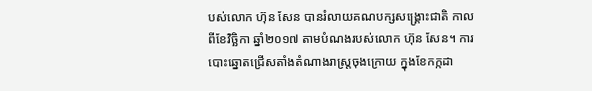បស់លោក ហ៊ុន សែន បានរំលាយគណបក្សសង្គ្រោះជាតិ កាលពីខែវិច្ឆិកា ឆ្នាំ២០១៧ តាមបំណងរបស់លោក ហ៊ុន សែន។ ការបោះឆ្នោតជ្រើសតាំងតំណាងរាស្ត្រចុងក្រោយ ក្នុងខែកក្កដា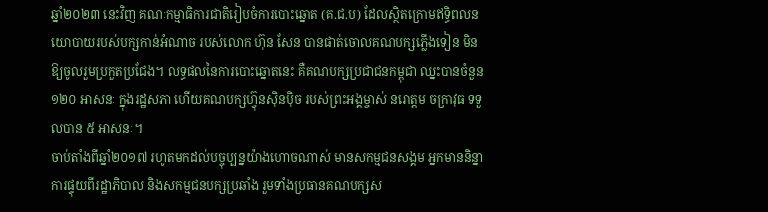ឆ្នាំ២០២៣ នេះវិញ គណៈកម្មាធិការជាតិរៀបចំការបោះឆ្នោត (គ.ជ.ប) ដែលស្ថិតក្រោមឥទ្ធិពលនយោបាយរបស់បក្សកាន់អំណាច របស់លោក ហ៊ុន សែន បានផាត់ចោលគណបក្សភ្លើងទៀន មិនឱ្យចូលរួមប្រកួតប្រជែង។ លទ្ធផលនៃការបោះឆ្នោតនេះ គឺគណបក្សប្រជាជនកម្ពុជា ឈ្នះបានចំនួន ១២០ អាសនៈ ក្នុងរដ្ឋសភា ហើយគណបក្សហ៊្វុនស៊ិនប៉ិច របស់ព្រះអង្គម្ចាស់ នរោត្ដម ចក្រាវុធ ទទួលបាន ៥ អាសនៈ។
ចាប់តាំងពីឆ្នាំ២០១៧ រហូតមកដល់បច្ចុប្បន្នយ៉ាងហោចណាស់ មានសកម្មជនសង្គម អ្នកមាននិន្នាការផ្ទុយពីរដ្ឋាភិបាល និងសកម្មជនបក្សប្រឆាំង រួមទាំងប្រធានគណបក្សស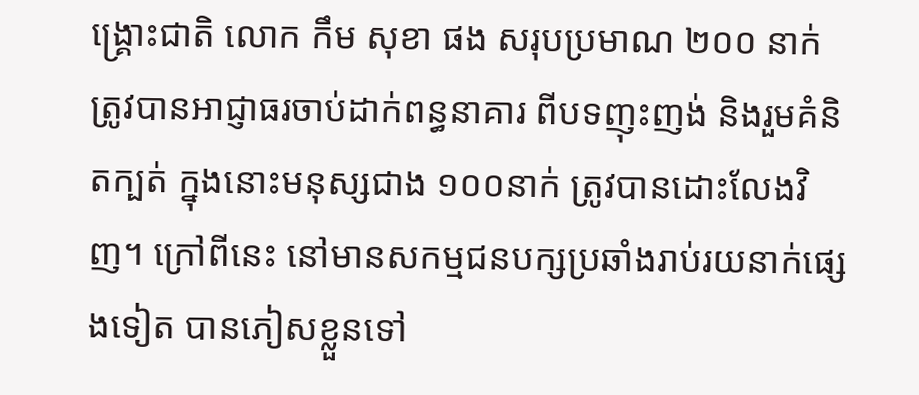ង្គ្រោះជាតិ លោក កឹម សុខា ផង សរុបប្រមាណ ២០០ នាក់ ត្រូវបានអាជ្ញាធរចាប់ដាក់ពន្ធនាគារ ពីបទញុះញង់ និងរួមគំនិតក្បត់ ក្នុងនោះមនុស្សជាង ១០០នាក់ ត្រូវបានដោះលែងវិញ។ ក្រៅពីនេះ នៅមានសកម្មជនបក្សប្រឆាំងរាប់រយនាក់ផ្សេងទៀត បានភៀសខ្លួនទៅ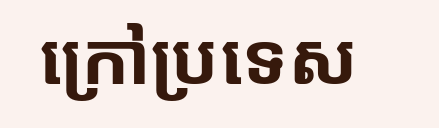ក្រៅប្រទេស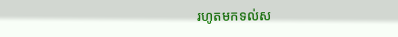រហូតមកទល់ស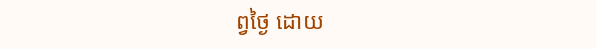ព្វថ្ងៃ ដោយ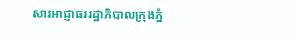សារអាជ្ញាធររដ្ឋាភិបាលក្រុងភ្នំ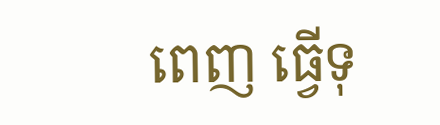ពេញ ធ្វើទុ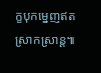ក្ខបុកម្នេញឥតស្រាកស្រាន្ត៕